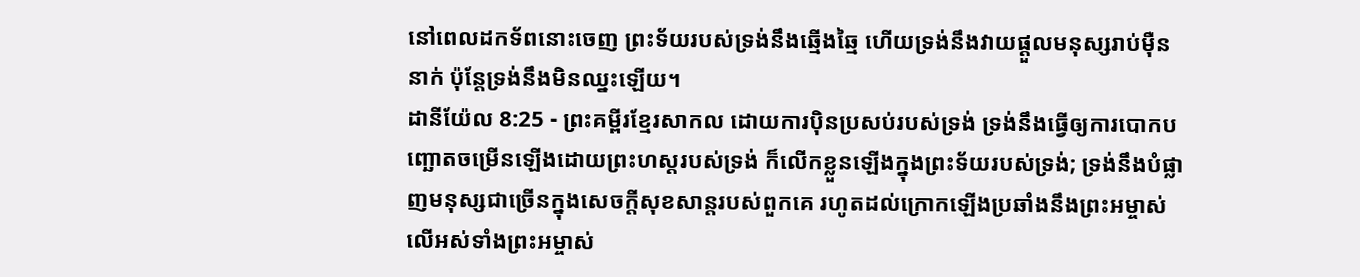នៅពេលដកទ័ពនោះចេញ ព្រះទ័យរបស់ទ្រង់នឹងឆ្មើងឆ្មៃ ហើយទ្រង់នឹងវាយផ្ដួលមនុស្សរាប់ម៉ឺននាក់ ប៉ុន្តែទ្រង់នឹងមិនឈ្នះឡើយ។
ដានីយ៉ែល 8:25 - ព្រះគម្ពីរខ្មែរសាកល ដោយការប៉ិនប្រសប់របស់ទ្រង់ ទ្រង់នឹងធ្វើឲ្យការបោកបញ្ឆោតចម្រើនឡើងដោយព្រះហស្តរបស់ទ្រង់ ក៏លើកខ្លួនឡើងក្នុងព្រះទ័យរបស់ទ្រង់; ទ្រង់នឹងបំផ្លាញមនុស្សជាច្រើនក្នុងសេចក្ដីសុខសាន្តរបស់ពួកគេ រហូតដល់ក្រោកឡើងប្រឆាំងនឹងព្រះអម្ចាស់លើអស់ទាំងព្រះអម្ចាស់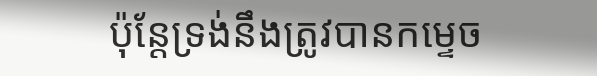ប៉ុន្តែទ្រង់នឹងត្រូវបានកម្ទេច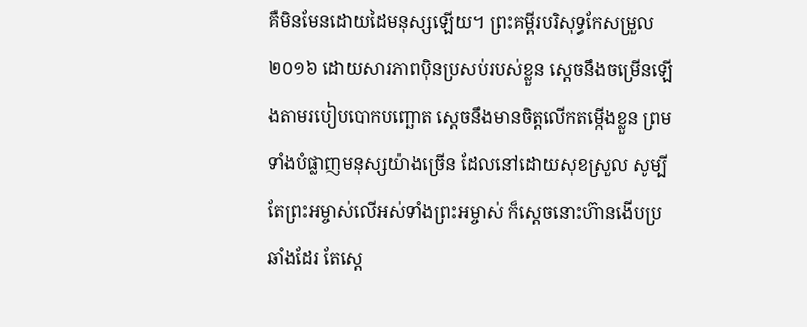គឺមិនមែនដោយដៃមនុស្សឡើយ។ ព្រះគម្ពីរបរិសុទ្ធកែសម្រួល ២០១៦ ដោយសារភាពប៉ិនប្រសប់របស់ខ្លួន ស្ដេចនឹងចម្រើនឡើងតាមរបៀបបោកបញ្ឆោត ស្ដេចនឹងមានចិត្តលើកតម្កើងខ្លួន ព្រមទាំងបំផ្លាញមនុស្សយ៉ាងច្រើន ដែលនៅដោយសុខស្រួល សូម្បីតែព្រះអម្ចាស់លើអស់ទាំងព្រះអម្ចាស់ ក៏ស្ដេចនោះហ៊ានងើបប្រឆាំងដែរ តែស្ដេ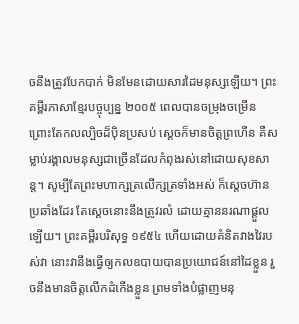ចនឹងត្រូវបែកបាក់ មិនមែនដោយសារដៃមនុស្សឡើយ។ ព្រះគម្ពីរភាសាខ្មែរបច្ចុប្បន្ន ២០០៥ ពេលបានចម្រុងចម្រើន ព្រោះតែកលល្បិចដ៏ប៉ិនប្រសប់ ស្ដេចក៏មានចិត្តព្រហើន គឺសម្លាប់រង្គាលមនុស្សជាច្រើនដែលកំពុងរស់នៅដោយសុខសាន្ត។ សូម្បីតែព្រះមហាក្សត្រលើក្សត្រទាំងអស់ ក៏ស្ដេចហ៊ានប្រឆាំងដែរ តែស្ដេចនោះនឹងត្រូវរលំ ដោយគ្មាននរណាផ្ដួលឡើយ។ ព្រះគម្ពីរបរិសុទ្ធ ១៩៥៤ ហើយដោយគំនិតវាងវៃរបស់វា នោះវានឹងធ្វើឲ្យកលឧបាយបានប្រយោជន៍នៅដៃខ្លួន រួចនឹងមានចិត្តលើកដំកើងខ្លួន ព្រមទាំងបំផ្លាញមនុ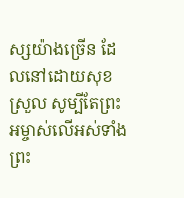ស្សយ៉ាងច្រើន ដែលនៅដោយសុខស្រួល សូម្បីតែព្រះអម្ចាស់លើអស់ទាំងព្រះ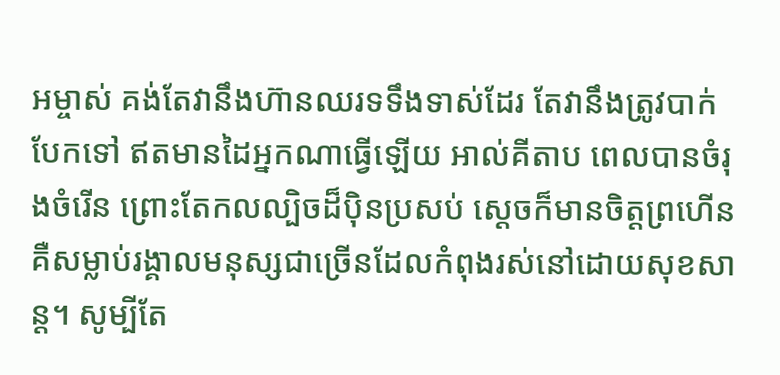អម្ចាស់ គង់តែវានឹងហ៊ានឈរទទឹងទាស់ដែរ តែវានឹងត្រូវបាក់បែកទៅ ឥតមានដៃអ្នកណាធ្វើឡើយ អាល់គីតាប ពេលបានចំរុងចំរើន ព្រោះតែកលល្បិចដ៏ប៉ិនប្រសប់ ស្ដេចក៏មានចិត្តព្រហើន គឺសម្លាប់រង្គាលមនុស្សជាច្រើនដែលកំពុងរស់នៅដោយសុខសាន្ត។ សូម្បីតែ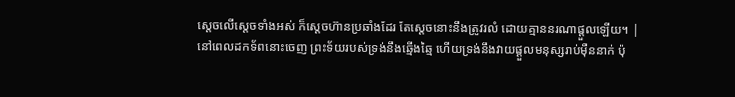ស្តេចលើស្តេចទាំងអស់ ក៏ស្ដេចហ៊ានប្រឆាំងដែរ តែស្ដេចនោះនឹងត្រូវរលំ ដោយគ្មាននរណាផ្ដួលឡើយ។ |
នៅពេលដកទ័ពនោះចេញ ព្រះទ័យរបស់ទ្រង់នឹងឆ្មើងឆ្មៃ ហើយទ្រង់នឹងវាយផ្ដួលមនុស្សរាប់ម៉ឺននាក់ ប៉ុ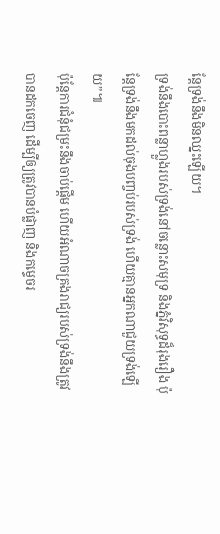ន្តែទ្រង់នឹងមិនឈ្នះឡើយ។
ទ្រង់នឹងបោះពន្លាហ្លួងរបស់ទ្រង់នៅចន្លោះសមុទ្រ និងភ្នំវិសុទ្ធដ៏រុងរឿង ប៉ុន្តែទ្រង់នឹងមកដល់ចុងបញ្ចប់របស់ទ្រង់ ហើយគ្មានអ្នកណាជួយទ្រង់ឡើយ”៕
ប៉ុន្តែការជំនុំជម្រះនឹងចាប់ផ្ដើម ហើយអំណាចគ្រងរាជ្យរបស់ទ្រង់នឹងត្រូវបានដកចេញ ដើម្បីឲ្យត្រូវបានបំផ្លាញ និងកម្ទេចរ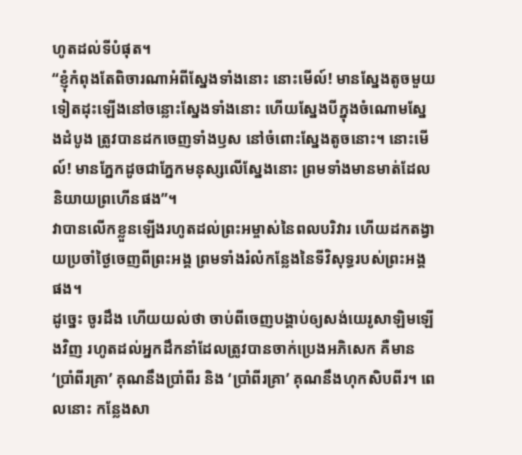ហូតដល់ទីបំផុត។
“ខ្ញុំកំពុងតែពិចារណាអំពីស្នែងទាំងនោះ នោះមើល៍! មានស្នែងតូចមួយទៀតដុះឡើងនៅចន្លោះស្នែងទាំងនោះ ហើយស្នែងបីក្នុងចំណោមស្នែងដំបូង ត្រូវបានដកចេញទាំងឫស នៅចំពោះស្នែងតូចនោះ។ នោះមើល៍! មានភ្នែកដូចជាភ្នែកមនុស្សលើស្នែងនោះ ព្រមទាំងមានមាត់ដែលនិយាយព្រហើនផង”។
វាបានលើកខ្លួនឡើងរហូតដល់ព្រះអម្ចាស់នៃពលបរិវារ ហើយដកតង្វាយប្រចាំថ្ងៃចេញពីព្រះអង្គ ព្រមទាំងរំលំកន្លែងនៃទីវិសុទ្ធរបស់ព្រះអង្គផង។
ដូច្នេះ ចូរដឹង ហើយយល់ថា ចាប់ពីចេញបង្គាប់ឲ្យសង់យេរូសាឡិមឡើងវិញ រហូតដល់អ្នកដឹកនាំដែលត្រូវបានចាក់ប្រេងអភិសេក គឺមាន ‘ប្រាំពីរគ្រា’ គុណនឹងប្រាំពីរ និង ‘ប្រាំពីរគ្រា’ គុណនឹងហុកសិបពីរ។ ពេលនោះ កន្លែងសា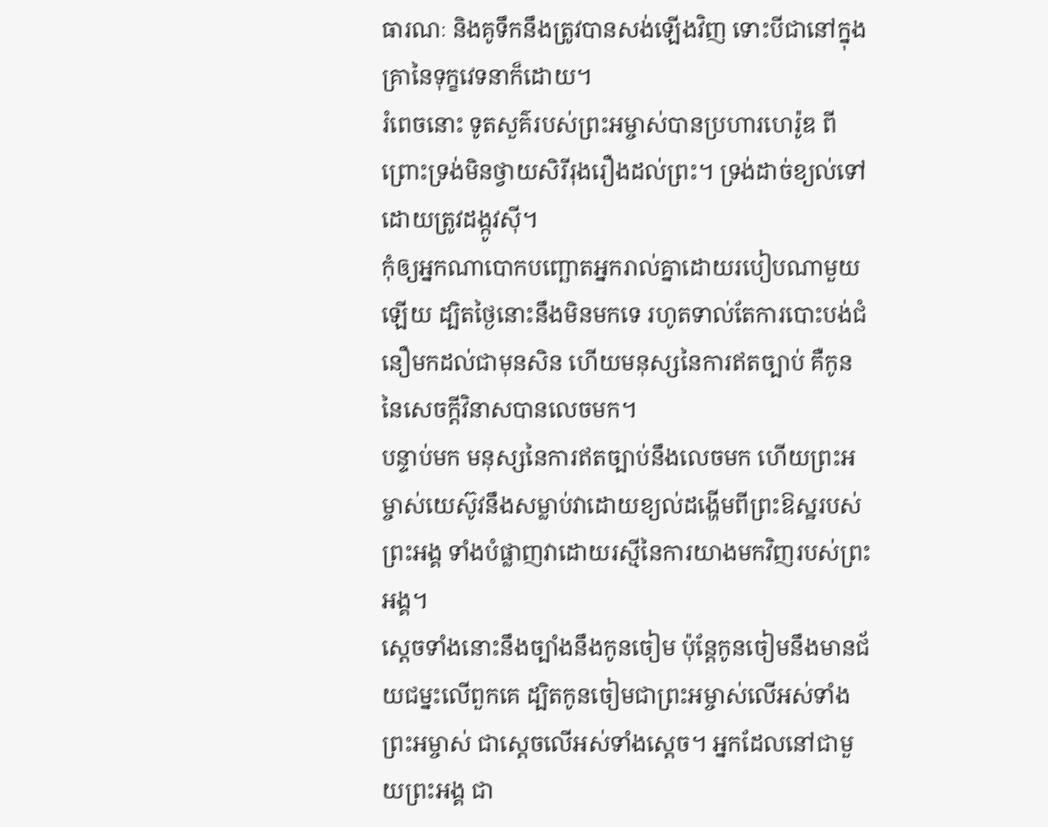ធារណៈ និងគូទឹកនឹងត្រូវបានសង់ឡើងវិញ ទោះបីជានៅក្នុងគ្រានៃទុក្ខវេទនាក៏ដោយ។
រំពេចនោះ ទូតសួគ៌របស់ព្រះអម្ចាស់បានប្រហារហេរ៉ូឌ ពីព្រោះទ្រង់មិនថ្វាយសិរីរុងរឿងដល់ព្រះ។ ទ្រង់ដាច់ខ្យល់ទៅ ដោយត្រូវដង្កូវស៊ី។
កុំឲ្យអ្នកណាបោកបញ្ឆោតអ្នករាល់គ្នាដោយរបៀបណាមួយឡើយ ដ្បិតថ្ងៃនោះនឹងមិនមកទេ រហូតទាល់តែការបោះបង់ជំនឿមកដល់ជាមុនសិន ហើយមនុស្សនៃការឥតច្បាប់ គឺកូននៃសេចក្ដីវិនាសបានលេចមក។
បន្ទាប់មក មនុស្សនៃការឥតច្បាប់នឹងលេចមក ហើយព្រះអម្ចាស់យេស៊ូវនឹងសម្លាប់វាដោយខ្យល់ដង្ហើមពីព្រះឱស្ឋរបស់ព្រះអង្គ ទាំងបំផ្លាញវាដោយរស្មីនៃការយាងមកវិញរបស់ព្រះអង្គ។
ស្ដេចទាំងនោះនឹងច្បាំងនឹងកូនចៀម ប៉ុន្តែកូនចៀមនឹងមានជ័យជម្នះលើពួកគេ ដ្បិតកូនចៀមជាព្រះអម្ចាស់លើអស់ទាំងព្រះអម្ចាស់ ជាស្ដេចលើអស់ទាំងស្ដេច។ អ្នកដែលនៅជាមួយព្រះអង្គ ជា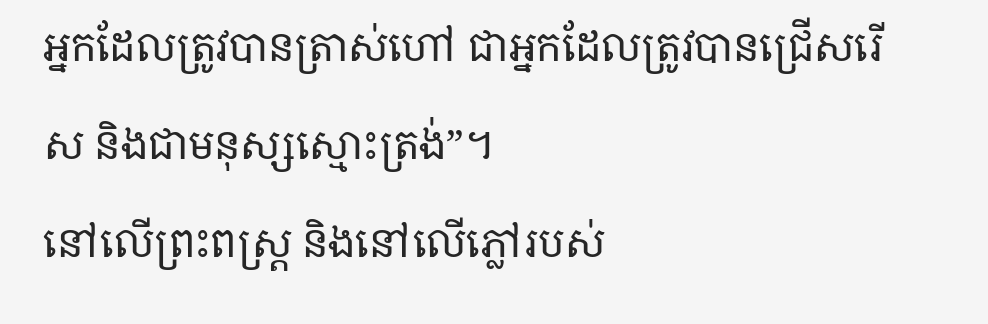អ្នកដែលត្រូវបានត្រាស់ហៅ ជាអ្នកដែលត្រូវបានជ្រើសរើស និងជាមនុស្សស្មោះត្រង់”។
នៅលើព្រះពស្ត្រ និងនៅលើភ្លៅរបស់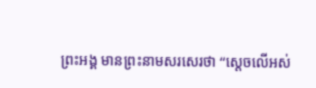ព្រះអង្គ មានព្រះនាមសរសេរថា “ស្ដេចលើអស់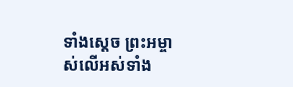ទាំងស្ដេច ព្រះអម្ចាស់លើអស់ទាំង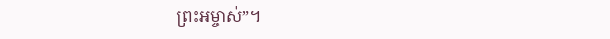ព្រះអម្ចាស់”។